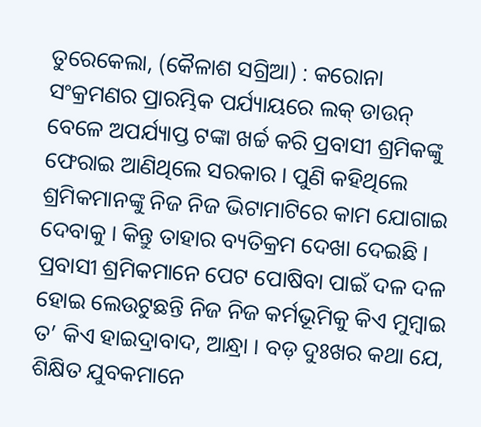ତୁରେକେଲା, (କୈଳାଶ ସଗ୍ରିଆ) : କରୋନା ସଂକ୍ରମଣର ପ୍ରାରମ୍ଭିକ ପର୍ଯ୍ୟାୟରେ ଲକ୍ ଡାଉନ୍ ବେଳେ ଅପର୍ଯ୍ୟାପ୍ତ ଟଙ୍କା ଖର୍ଚ୍ଚ କରି ପ୍ରବାସୀ ଶ୍ରମିକଙ୍କୁ ଫେରାଇ ଆଣିଥିଲେ ସରକାର । ପୁଣି କହିଥିଲେ ଶ୍ରମିକମାନଙ୍କୁ ନିଜ ନିଜ ଭିଟାମାଟିରେ କାମ ଯୋଗାଇ ଦେବାକୁ । କିନ୍ତୁ ତାହାର ବ୍ୟତିକ୍ରମ ଦେଖା ଦେଇଛି । ପ୍ରବାସୀ ଶ୍ରମିକମାନେ ପେଟ ପୋଷିବା ପାଇଁ ଦଳ ଦଳ ହୋଇ ଲେଉଟୁଛନ୍ତି ନିଜ ନିଜ କର୍ମଭୂମିକୁ କିଏ ମୁମ୍ବାଇ ତ’ କିଏ ହାଇଦ୍ରାବାଦ, ଆନ୍ଧ୍ରା । ବଡ଼ ଦୁଃଖର କଥା ଯେ, ଶିକ୍ଷିତ ଯୁବକମାନେ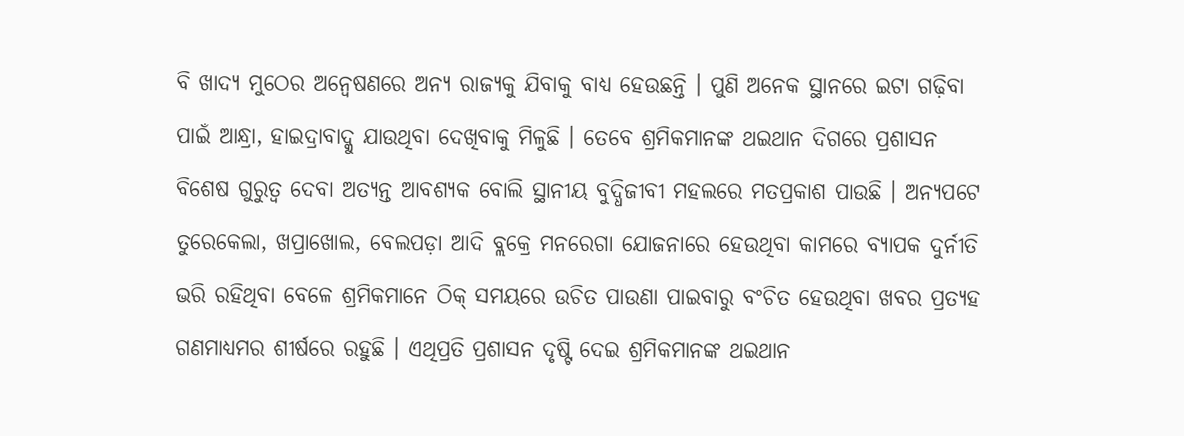ବି ଖାଦ୍ୟ ମୁଠେର ଅନ୍ୱେଷଣରେ ଅନ୍ୟ ରାଜ୍ୟକୁ ଯିବାକୁ ବାଧ୍ୟ ହେଉଛନ୍ତି । ପୁଣି ଅନେକ ସ୍ଥାନରେ ଇଟା ଗଢ଼ିବା ପାଇଁ ଆନ୍ଧ୍ରା, ହାଇଦ୍ରାବାଦ୍କୁ ଯାଉଥିବା ଦେଖିବାକୁ ମିଳୁଛି । ତେବେ ଶ୍ରମିକମାନଙ୍କ ଥଇଥାନ ଦିଗରେ ପ୍ରଶାସନ ବିଶେଷ ଗୁରୁତ୍ୱ ଦେବା ଅତ୍ୟନ୍ତ ଆବଶ୍ୟକ ବୋଲି ସ୍ଥାନୀୟ ବୁଦ୍ଧିଜୀବୀ ମହଲରେ ମତପ୍ରକାଶ ପାଉଛି । ଅନ୍ୟପଟେ ତୁରେକେଲା, ଖପ୍ରାଖୋଲ, ବେଲପଡ଼ା ଆଦି ବ୍ଲକ୍ରେ ମନରେଗା ଯୋଜନାରେ ହେଉଥିବା କାମରେ ବ୍ୟାପକ ଦୁର୍ନୀତି ଭରି ରହିଥିବା ବେଳେ ଶ୍ରମିକମାନେ ଠିକ୍ ସମୟରେ ଉଚିତ ପାଉଣା ପାଇବାରୁ ବଂଚିତ ହେଉଥିବା ଖବର ପ୍ରତ୍ୟହ ଗଣମାଧ୍ୟମର ଶୀର୍ଷରେ ରହୁଛି । ଏଥିପ୍ରତି ପ୍ରଶାସନ ଦୃଷ୍ଟି ଦେଇ ଶ୍ରମିକମାନଙ୍କ ଥଇଥାନ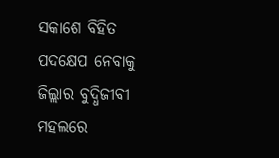ସକାଶେ ବିହିତ ପଦକ୍ଷେପ ନେବାକୁ ଜିଲ୍ଲାର ବୁଦ୍ଧିଜୀବୀ ମହଲରେ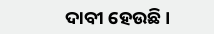ଦାବୀ ହେଉଛି ।